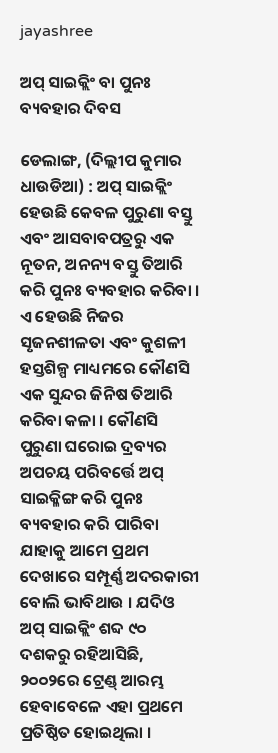jayashree

ଅପ୍ ସାଇକ୍ଲିଂ ବା ପୁନଃ ବ୍ୟବହାର ଦିବସ

ଡେଲାଙ୍ଗ, (ଦିଲ୍ଲୀପ କୁମାର ଧାଉଡିଆ) : ଅପ୍ ସାଇକ୍ଲିଂ ହେଉଛି କେବଳ ପୁରୁଣା ବସ୍ତୁ ଏବଂ ଆସବାବପତ୍ରରୁ ଏକ ନୂତନ, ଅନନ୍ୟ ବସ୍ତୁ ତିଆରି କରି ପୁନଃ ବ୍ୟବହାର କରିବା । ଏ ହେଉଛି ନିଜର ସୃଜନଶୀଳତା ଏବଂ କୁଶଳୀ ହସ୍ତଶିଳ୍ପ ମାଧ୍ୟମରେ କୌଣସି ଏକ ସୁନ୍ଦର ଜିନିଷ ତିଆରି କରିବା କଳା । କୌଣସି ପୁରୁଣା ଘରୋଇ ଦ୍ରବ୍ୟର ଅପଚୟ ପରିବର୍ତ୍ତେ ଅପ୍ ସାଇକ୍ଳିଙ୍ଗ କରି ପୁନଃ ବ୍ୟବହାର କରି ପାରିବା ଯାହାକୁ ଆମେ ପ୍ରଥମ ଦେଖାରେ ସମ୍ପୂର୍ଣ୍ଣ ଅଦରକାରୀ ବୋଲି ଭାବିଥାଉ । ଯଦିଓ ଅପ୍ ସାଇକ୍ଲିଂ ଶବ୍ଦ ୯୦ ଦଶକରୁ ରହିଆସିଛି, ୨୦୦୨ରେ ଟ୍ରେଣ୍ଡ୍ ଆରମ୍ଭ ହେବାବେଳେ ଏହା ପ୍ରଥମେ ପ୍ରତିଷ୍ଠିତ ହୋଇଥିଲା ।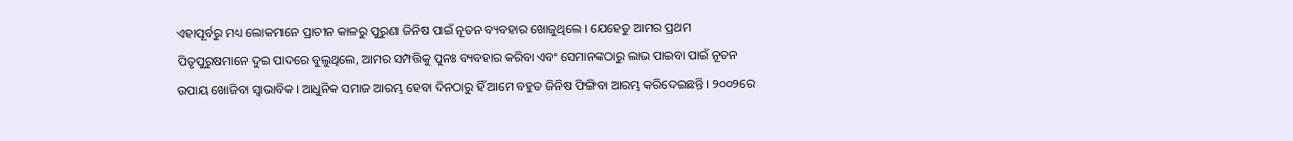ଏହାପୂର୍ବରୁ ମଧ୍ୟ ଲୋକମାନେ ପ୍ରାଚୀନ କାଳରୁ ପୁରୁଣା ଜିନିଷ ପାଇଁ ନୂତନ ବ୍ୟବହାର ଖୋଜୁଥିଲେ । ଯେହେତୁ ଆମର ପ୍ରଥମ ପିତୃପୁରୁଷମାନେ ଦୁଇ ପାଦରେ ବୁଲୁଥିଲେ, ଆମର ସମ୍ପତ୍ତିକୁ ପୁନଃ ବ୍ୟବହାର କରିବା ଏବଂ ସେମାନଙ୍କଠାରୁ ଲାଭ ପାଇବା ପାଇଁ ନୂତନ ଉପାୟ ଖୋଜିବା ସ୍ୱାଭାବିକ । ଆଧୁନିକ ସମାଜ ଆରମ୍ଭ ହେବା ଦିନଠାରୁ ହିଁ ଆମେ ବହୁତ ଜିନିଷ ଫିଙ୍ଗିବା ଆରମ୍ଭ କରିଦେଇଛନ୍ତି । ୨୦୦୨ରେ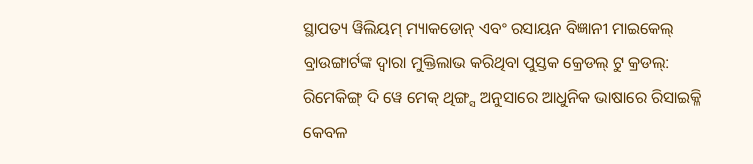ସ୍ଥାପତ୍ୟ ୱିଲିୟମ୍ ମ୍ୟାକଡୋନ୍ ଏବଂ ରସାୟନ ବିଜ୍ଞାନୀ ମାଇକେଲ୍ ବ୍ରାଉଙ୍ଗାର୍ଟଙ୍କ ଦ୍ଵାରା ମୁକ୍ତିଲାଭ କରିଥିବା ପୁସ୍ତକ କ୍ରେଡଲ୍ ଟୁ କ୍ରଡଲ୍: ରିମେକିଙ୍ଗ୍ ଦି ୱେ ମେକ୍ ଥିଙ୍ଗ୍ସ ଅନୁସାରେ ଆଧୁନିକ ଭାଷାରେ ରିସାଇକ୍ଳି କେବଳ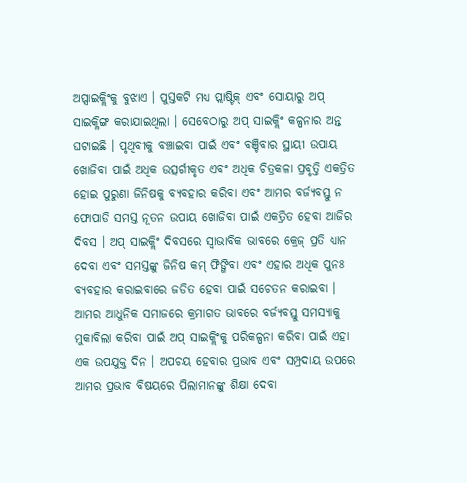ଅପ୍ସାଇକ୍ଲିଂକୁ ବୁଝାଏ । ପୁସ୍ତକଟି ମଧ୍ୟ ପ୍ଲାଷ୍ଟିକ୍ ଏବଂ ସୋୟାରୁ ଅପ୍ ସାଇକ୍ଳିଙ୍ଗ କରାଯାଇଥିଲା । ସେବେଠାରୁ ଅପ୍ ସାଇକ୍ଲିଂ କଳ୍ପନାର ଅନ୍ତ ଘଟାଇଛି । ପୃଥିବୀକୁ ବଞ୍ଚାଇବା ପାଇଁ ଏବଂ ବଞ୍ଚିବାର ସ୍ଥାୟୀ ଉପାୟ ଖୋଜିବା ପାଇଁ ଅଧିକ ଉତ୍ସର୍ଗୀକୃତ ଏବଂ ଅଧିକ ଚିତ୍ରକଳା ପ୍ରବୃତ୍ତି ଏକତ୍ରିତ ହୋଇ ପୁରୁଣା ଜିନିଷକୁ ବ୍ୟବହାର କରିବା ଏବଂ ଆମର ବର୍ଜ୍ୟବସ୍ତୁ ନ ଫୋପାଡି ସମସ୍ତ ନୂତନ ଉପାୟ ଖୋଜିବା ପାଇଁ ଏକତ୍ରିତ ହେବା ଆଜିର ଦିବସ । ଅପ୍ ସାଇକ୍ଲିଂ ଦିବସରେ ସ୍ଵାଭାବିକ ଭାବରେ କ୍ରେଜ୍ ପ୍ରତି ଧ୍ୟାନ ଦେବା ଏବଂ ସମସ୍ତଙ୍କୁ ଜିନିଷ କମ୍ ଫିଙ୍ଗିବା ଏବଂ ଏହାର ଅଧିକ ପୁନଃ ବ୍ୟବହାର କରାଇବାରେ ଜଡିତ ହେବା ପାଇଁ ସଚେତନ କରାଇବା । ଆମର ଆଧୁନିକ ସମାଜରେ କ୍ରମାଗତ ଭାବରେ ବର୍ଜ୍ୟବସ୍ତୁ ସମସ୍ୟାକୁ ମୁକାବିଲା କରିବା ପାଇଁ ଅପ୍ ସାଇକ୍ଲିଂକୁ ପରିକଳ୍ପନା କରିବା ପାଇଁ ଏହା ଏକ ଉପଯୁକ୍ତ ଦିନ । ଅପଚୟ ହେବାର ପ୍ରଭାବ ଏବଂ ସମ୍ପ୍ରଦାୟ ଉପରେ ଆମର ପ୍ରଭାବ ବିଷୟରେ ପିଲାମାନଙ୍କୁ ଶିକ୍ଷା ଦେବା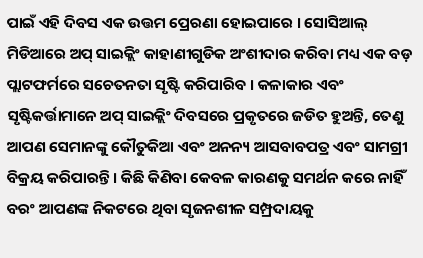ପାଇଁ ଏହି ଦିବସ ଏକ ଉତ୍ତମ ପ୍ରେରଣା ହୋଇପାରେ । ସୋସିଆଲ୍‌ ମିଡିଆରେ ଅପ୍ ସାଇକ୍ଲିଂ କାହାଣୀଗୁଡିକ ଅଂଶୀଦାର କରିବା ମଧ୍ୟ ଏକ ବଡ଼ ପ୍ଲାଟଫର୍ମରେ ସଚେତନତା ସୃଷ୍ଟି କରିପାରିବ । କଳାକାର ଏବଂ ସୃଷ୍ଟିକର୍ତ୍ତାମାନେ ଅପ୍ ସାଇକ୍ଲିଂ ଦିବସରେ ପ୍ରକୃତରେ ଜଡିତ ହୁଅନ୍ତି, ତେଣୁ ଆପଣ ସେମାନଙ୍କୁ କୌତୁକିଆ ଏବଂ ଅନନ୍ୟ ଆସବାବପତ୍ର ଏବଂ ସାମଗ୍ରୀ ବିକ୍ରୟ କରିପାରନ୍ତି । କିଛି କିଣିବା କେବଳ କାରଣକୁ ସମର୍ଥନ କରେ ନାହିଁ ବରଂ ଆପଣଙ୍କ ନିକଟରେ ଥିବା ସୃଜନଶୀଳ ସମ୍ପ୍ରଦାୟକୁ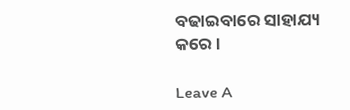ବଢାଇବାରେ ସାହାଯ୍ୟ କରେ ।

Leave A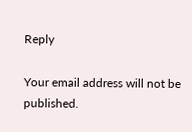Reply

Your email address will not be published.